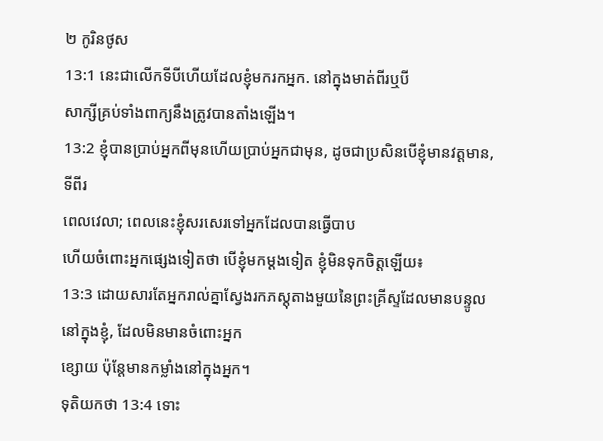២ កូរិនថូស
13:1 នេះជាលើកទីបីហើយដែលខ្ញុំមករកអ្នក. នៅក្នុងមាត់ពីរឬបី
សាក្សីគ្រប់ទាំងពាក្យនឹងត្រូវបានតាំងឡើង។
13:2 ខ្ញុំបានប្រាប់អ្នកពីមុនហើយប្រាប់អ្នកជាមុន, ដូចជាប្រសិនបើខ្ញុំមានវត្តមាន, ទីពីរ
ពេលវេលា; ពេលនេះខ្ញុំសរសេរទៅអ្នកដែលបានធ្វើបាប
ហើយចំពោះអ្នកផ្សេងទៀតថា បើខ្ញុំមកម្ដងទៀត ខ្ញុំមិនទុកចិត្តឡើយ៖
13:3 ដោយសារតែអ្នករាល់គ្នាស្វែងរកភស្ដុតាងមួយនៃព្រះគ្រីស្ទដែលមានបន្ទូលនៅក្នុងខ្ញុំ, ដែលមិនមានចំពោះអ្នក
ខ្សោយ ប៉ុន្តែមានកម្លាំងនៅក្នុងអ្នក។
ទុតិយកថា 13:4 ទោះ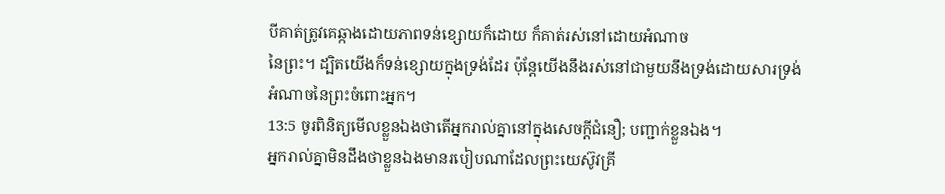បីគាត់ត្រូវគេឆ្កាងដោយភាពទន់ខ្សោយក៏ដោយ ក៏គាត់រស់នៅដោយអំណាច
នៃព្រះ។ ដ្បិតយើងក៏ទន់ខ្សោយក្នុងទ្រង់ដែរ ប៉ុន្តែយើងនឹងរស់នៅជាមួយនឹងទ្រង់ដោយសារទ្រង់
អំណាចនៃព្រះចំពោះអ្នក។
13:5 ចូរពិនិត្យមើលខ្លួនឯងថាតើអ្នករាល់គ្នានៅក្នុងសេចក្ដីជំនឿ; បញ្ជាក់ខ្លួនឯង។
អ្នករាល់គ្នាមិនដឹងថាខ្លួនឯងមានរបៀបណាដែលព្រះយេស៊ូវគ្រី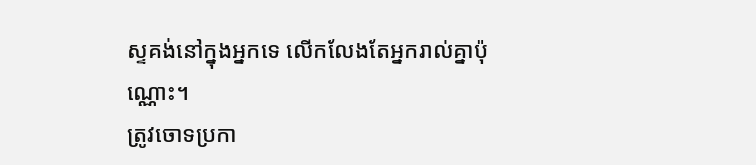ស្ទគង់នៅក្នុងអ្នកទេ លើកលែងតែអ្នករាល់គ្នាប៉ុណ្ណោះ។
ត្រូវចោទប្រកា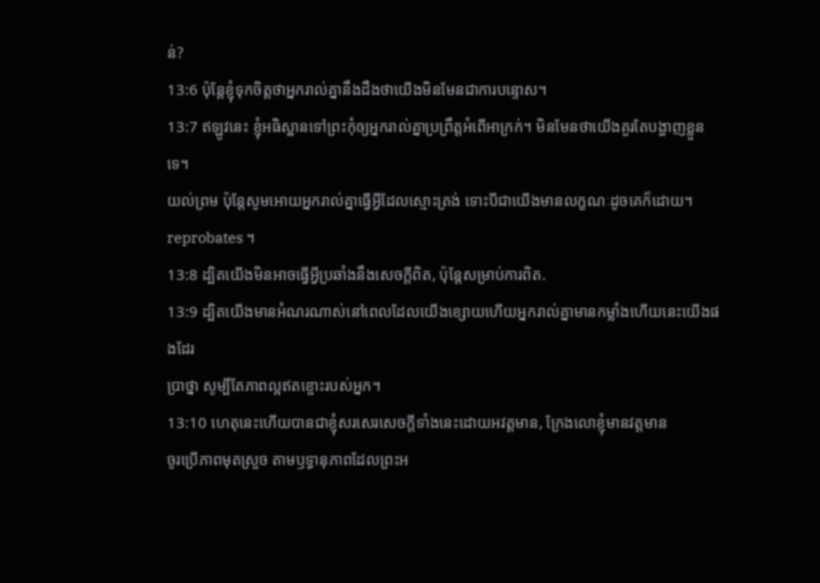ន់?
13:6 ប៉ុន្តែខ្ញុំទុកចិត្តថាអ្នករាល់គ្នានឹងដឹងថាយើងមិនមែនជាការបន្ទោស។
13:7 ឥឡូវនេះ ខ្ញុំអធិស្ឋានទៅព្រះកុំឲ្យអ្នករាល់គ្នាប្រព្រឹត្តអំពើអាក្រក់។ មិនមែនថាយើងគួរតែបង្ហាញខ្លួនទេ។
យល់ព្រម ប៉ុន្តែសូមអោយអ្នករាល់គ្នាធ្វើអ្វីដែលស្មោះត្រង់ ទោះបីជាយើងមានលក្ខណៈដូចគេក៏ដោយ។
reprobates ។
13:8 ដ្បិតយើងមិនអាចធ្វើអ្វីប្រឆាំងនឹងសេចក្ដីពិត, ប៉ុន្តែសម្រាប់ការពិត.
13:9 ដ្បិតយើងមានអំណរណាស់នៅពេលដែលយើងខ្សោយហើយអ្នករាល់គ្នាមានកម្លាំងហើយនេះយើងផងដែរ
ប្រាថ្នា សូម្បីតែភាពល្អឥតខ្ចោះរបស់អ្នក។
13:10 ហេតុនេះហើយបានជាខ្ញុំសរសេរសេចក្ដីទាំងនេះដោយអវត្តមាន, ក្រែងលោខ្ញុំមានវត្តមាន
ចូរប្រើភាពមុតស្រួច តាមឫទ្ធានុភាពដែលព្រះអ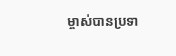ម្ចាស់បានប្រទា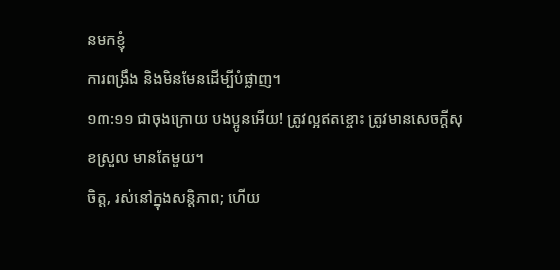នមកខ្ញុំ
ការពង្រឹង និងមិនមែនដើម្បីបំផ្លាញ។
១៣:១១ ជាចុងក្រោយ បងប្អូនអើយ! ត្រូវល្អឥតខ្ចោះ ត្រូវមានសេចក្ដីសុខស្រួល មានតែមួយ។
ចិត្ត, រស់នៅក្នុងសន្តិភាព; ហើយ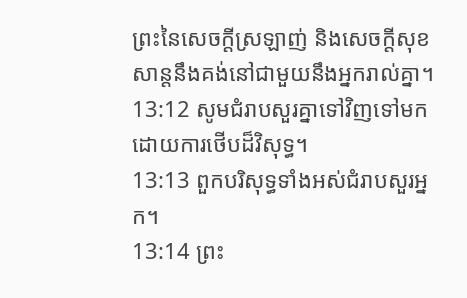ព្រះនៃសេចក្ដីស្រឡាញ់ និងសេចក្ដីសុខសាន្តនឹងគង់នៅជាមួយនឹងអ្នករាល់គ្នា។
13:12 សូមជំរាបសួរគ្នាទៅវិញទៅមកដោយការថើបដ៏វិសុទ្ធ។
13:13 ពួកបរិសុទ្ធទាំងអស់ជំរាបសួរអ្នក។
13:14 ព្រះ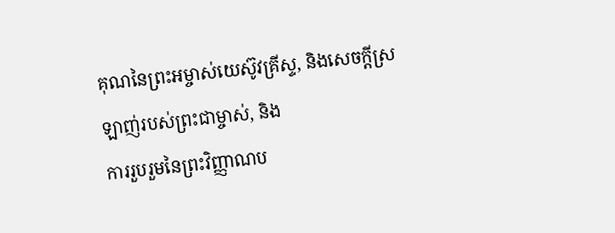គុណនៃព្រះអម្ចាស់យេស៊ូវគ្រីស្ទ, និងសេចក្ដីស្រឡាញ់របស់ព្រះជាម្ចាស់, និង
ការរួបរួមនៃព្រះវិញ្ញាណប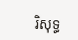រិសុទ្ធ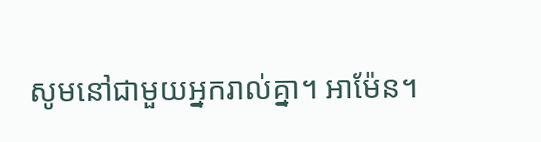សូមនៅជាមួយអ្នករាល់គ្នា។ អាម៉ែន។